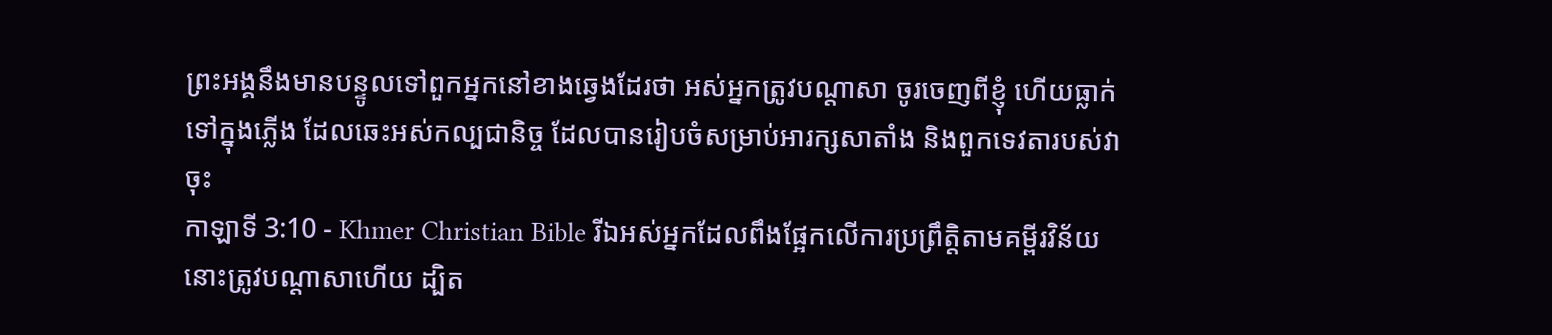ព្រះអង្គនឹងមានបន្ទូលទៅពួកអ្នកនៅខាងឆ្វេងដែរថា អស់អ្នកត្រូវបណ្ដាសា ចូរចេញពីខ្ញុំ ហើយធ្លាក់ទៅក្នុងភ្លើង ដែលឆេះអស់កល្បជានិច្ច ដែលបានរៀបចំសម្រាប់អារក្សសាតាំង និងពួកទេវតារបស់វាចុះ
កាឡាទី 3:10 - Khmer Christian Bible រីឯអស់អ្នកដែលពឹងផ្អែកលើការប្រព្រឹត្តិតាមគម្ពីរវិន័យ នោះត្រូវបណ្តាសាហើយ ដ្បិត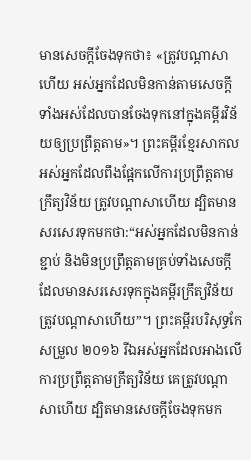មានសេចក្ដីចែងទុកថា៖ «ត្រូវបណ្តាសាហើយ អស់អ្នកដែលមិនកាន់តាមសេចក្ដីទាំងអស់ដែលបានចែងទុកនៅក្នុងគម្ពីរវិន័យឲ្យប្រព្រឹត្ដតាម»។ ព្រះគម្ពីរខ្មែរសាកល អស់អ្នកដែលពឹងផ្អែកលើការប្រព្រឹត្តតាមក្រឹត្យវិន័យ ត្រូវបណ្ដាសាហើយ ដ្បិតមានសរសេរទុកមកថា:“អស់អ្នកដែលមិនកាន់ខ្ជាប់ និងមិនប្រព្រឹត្តតាមគ្រប់ទាំងសេចក្ដីដែលមានសរសេរទុកក្នុងគម្ពីរក្រឹត្យវិន័យ ត្រូវបណ្ដាសាហើយ”។ ព្រះគម្ពីរបរិសុទ្ធកែសម្រួល ២០១៦ រីឯអស់អ្នកដែលអាងលើការប្រព្រឹត្តតាមក្រឹត្យវិន័យ គេត្រូវបណ្ដាសាហើយ ដ្បិតមានសេចក្ដីចែងទុកមក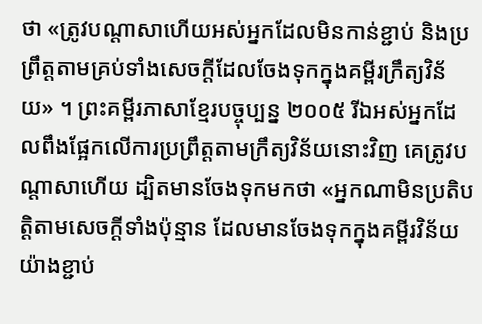ថា «ត្រូវបណ្ដាសាហើយអស់អ្នកដែលមិនកាន់ខ្ជាប់ និងប្រព្រឹត្តតាមគ្រប់ទាំងសេចក្ដីដែលចែងទុកក្នុងគម្ពីរក្រឹត្យវិន័យ» ។ ព្រះគម្ពីរភាសាខ្មែរបច្ចុប្បន្ន ២០០៥ រីឯអស់អ្នកដែលពឹងផ្អែកលើការប្រព្រឹត្តតាមក្រឹត្យវិន័យនោះវិញ គេត្រូវបណ្ដាសាហើយ ដ្បិតមានចែងទុកមកថា «អ្នកណាមិនប្រតិបត្តិតាមសេចក្ដីទាំងប៉ុន្មាន ដែលមានចែងទុកក្នុងគម្ពីរវិន័យយ៉ាងខ្ជាប់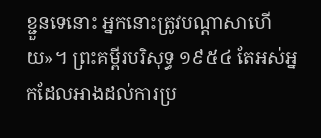ខ្ជួនទេនោះ អ្នកនោះត្រូវបណ្ដាសាហើយ»។ ព្រះគម្ពីរបរិសុទ្ធ ១៩៥៤ តែអស់អ្នកដែលអាងដល់ការប្រ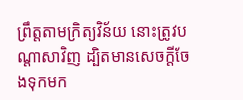ព្រឹត្តតាមក្រិត្យវិន័យ នោះត្រូវបណ្តាសាវិញ ដ្បិតមានសេចក្ដីចែងទុកមក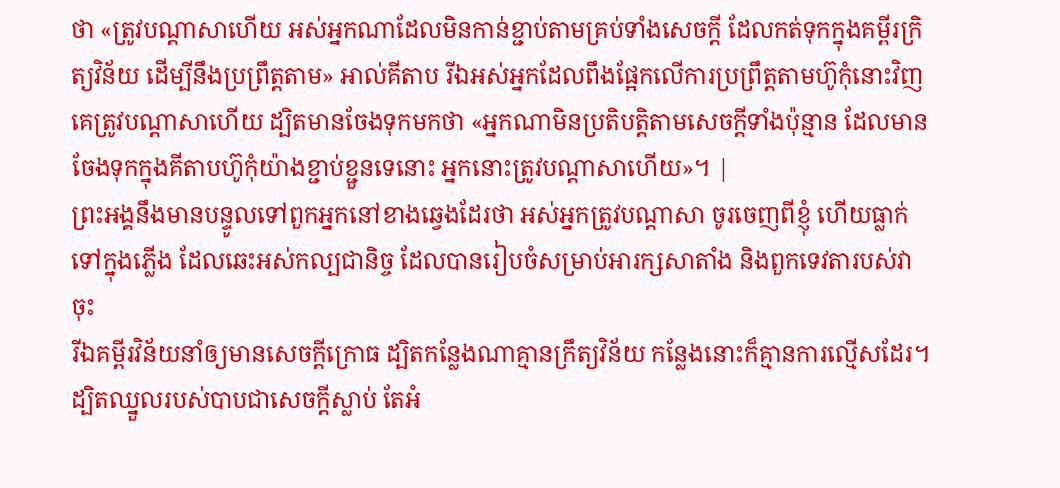ថា «ត្រូវបណ្តាសាហើយ អស់អ្នកណាដែលមិនកាន់ខ្ជាប់តាមគ្រប់ទាំងសេចក្ដី ដែលកត់ទុកក្នុងគម្ពីរក្រិត្យវិន័យ ដើម្បីនឹងប្រព្រឹត្តតាម» អាល់គីតាប រីឯអស់អ្នកដែលពឹងផ្អែកលើការប្រព្រឹត្ដតាមហ៊ូកុំនោះវិញ គេត្រូវបណ្ដាសាហើយ ដ្បិតមានចែងទុកមកថា «អ្នកណាមិនប្រតិបត្ដិតាមសេចក្ដីទាំងប៉ុន្មាន ដែលមានចែងទុកក្នុងគីតាបហ៊ូកុំយ៉ាងខ្ជាប់ខ្ជួនទេនោះ អ្នកនោះត្រូវបណ្ដាសាហើយ»។ |
ព្រះអង្គនឹងមានបន្ទូលទៅពួកអ្នកនៅខាងឆ្វេងដែរថា អស់អ្នកត្រូវបណ្ដាសា ចូរចេញពីខ្ញុំ ហើយធ្លាក់ទៅក្នុងភ្លើង ដែលឆេះអស់កល្បជានិច្ច ដែលបានរៀបចំសម្រាប់អារក្សសាតាំង និងពួកទេវតារបស់វាចុះ
រីឯគម្ពីរវិន័យនាំឲ្យមានសេចក្ដីក្រោធ ដ្បិតកន្លែងណាគ្មានក្រឹត្យវិន័យ កន្លែងនោះក៏គ្មានការល្មើសដែរ។
ដ្បិតឈ្នួលរបស់បាបជាសេចក្ដីស្លាប់ តែអំ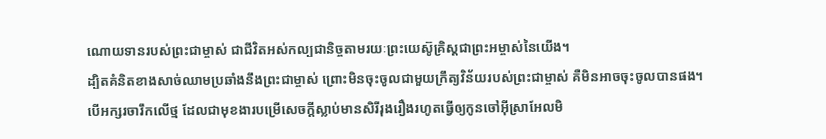ណោយទានរបស់ព្រះជាម្ចាស់ ជាជីវិតអស់កល្បជានិច្ចតាមរយៈព្រះយេស៊ូគ្រិស្ដជាព្រះអម្ចាស់នៃយើង។
ដ្បិតគំនិតខាងសាច់ឈាមប្រឆាំងនឹងព្រះជាម្ចាស់ ព្រោះមិនចុះចូលជាមួយក្រឹត្យវិន័យរបស់ព្រះជាម្ចាស់ គឺមិនអាចចុះចូលបានផង។
បើអក្សរចារឹកលើថ្ម ដែលជាមុខងារបម្រើសេចក្ដីស្លាប់មានសិរីរុងរឿងរហូតធ្វើឲ្យកូនចៅអ៊ីស្រាអែលមិ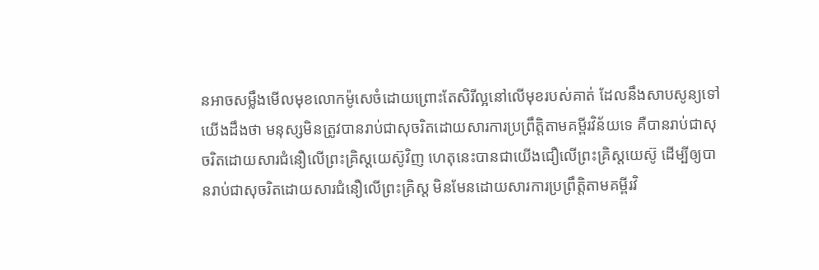នអាចសម្លឹងមើលមុខលោកម៉ូសេចំដោយព្រោះតែសិរីល្អនៅលើមុខរបស់គាត់ ដែលនឹងសាបសូន្យទៅ
យើងដឹងថា មនុស្សមិនត្រូវបានរាប់ជាសុចរិតដោយសារការប្រព្រឹត្តិតាមគម្ពីរវិន័យទេ គឺបានរាប់ជាសុចរិតដោយសារជំនឿលើព្រះគ្រិស្ដយេស៊ូវិញ ហេតុនេះបានជាយើងជឿលើព្រះគ្រិស្ដយេស៊ូ ដើម្បីឲ្យបានរាប់ជាសុចរិតដោយសារជំនឿលើព្រះគ្រិស្ដ មិនមែនដោយសារការប្រព្រឹត្តិតាមគម្ពីរវិ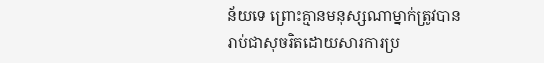ន័យទេ ព្រោះគ្មានមនុស្សណាម្នាក់ត្រូវបានរាប់ជាសុចរិតដោយសារការប្រ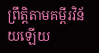ព្រឹត្តិតាមគម្ពីរវិន័យឡើយ